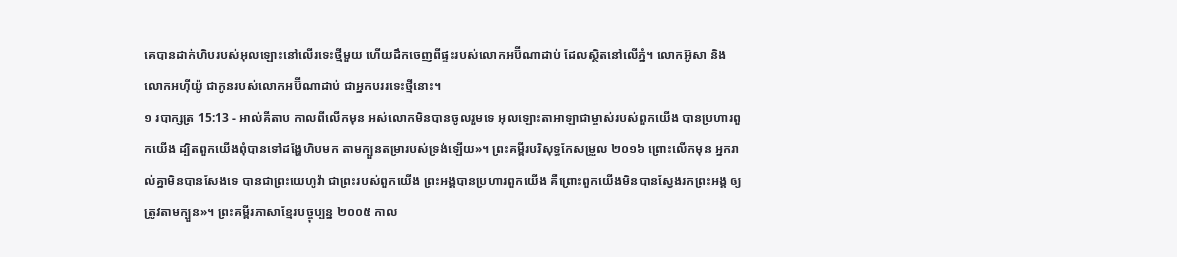គេបានដាក់ហិបរបស់អុលឡោះនៅលើរទេះថ្មីមួយ ហើយដឹកចេញពីផ្ទះរបស់លោកអប៊ីណាដាប់ ដែលស្ថិតនៅលើភ្នំ។ លោកអ៊ូសា និងលោកអហ៊ីយ៉ូ ជាកូនរបស់លោកអប៊ីណាដាប់ ជាអ្នកបររទេះថ្មីនោះ។
១ របាក្សត្រ 15:13 - អាល់គីតាប កាលពីលើកមុន អស់លោកមិនបានចូលរួមទេ អុលឡោះតាអាឡាជាម្ចាស់របស់ពួកយើង បានប្រហារពួកយើង ដ្បិតពួកយើងពុំបានទៅដង្ហែហិបមក តាមក្បួនតម្រារបស់ទ្រង់ឡើយ»។ ព្រះគម្ពីរបរិសុទ្ធកែសម្រួល ២០១៦ ព្រោះលើកមុន អ្នករាល់គ្នាមិនបានសែងទេ បានជាព្រះយេហូវ៉ា ជាព្រះរបស់ពួកយើង ព្រះអង្គបានប្រហារពួកយើង គឺព្រោះពួកយើងមិនបានស្វែងរកព្រះអង្គ ឲ្យត្រូវតាមក្បួន»។ ព្រះគម្ពីរភាសាខ្មែរបច្ចុប្បន្ន ២០០៥ កាល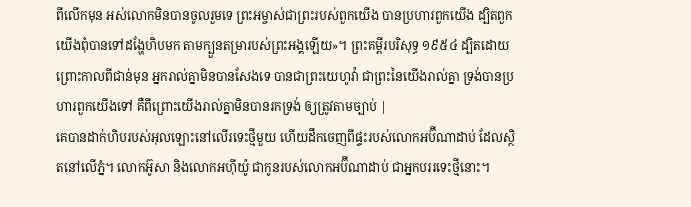ពីលើកមុន អស់លោកមិនបានចូលរួមទេ ព្រះអម្ចាស់ជាព្រះរបស់ពួកយើង បានប្រហារពួកយើង ដ្បិតពួកយើងពុំបានទៅដង្ហែហិបមក តាមក្បួនតម្រារបស់ព្រះអង្គឡើយ»។ ព្រះគម្ពីរបរិសុទ្ធ ១៩៥៤ ដ្បិតដោយព្រោះកាលពីជាន់មុន អ្នករាល់គ្នាមិនបានសែងទេ បានជាព្រះយេហូវ៉ា ជាព្រះនៃយើងរាល់គ្នា ទ្រង់បានប្រហារពួកយើងទៅ គឺពីព្រោះយើងរាល់គ្នាមិនបានរកទ្រង់ ឲ្យត្រូវតាមច្បាប់ |
គេបានដាក់ហិបរបស់អុលឡោះនៅលើរទេះថ្មីមួយ ហើយដឹកចេញពីផ្ទះរបស់លោកអប៊ីណាដាប់ ដែលស្ថិតនៅលើភ្នំ។ លោកអ៊ូសា និងលោកអហ៊ីយ៉ូ ជាកូនរបស់លោកអប៊ីណាដាប់ ជាអ្នកបររទេះថ្មីនោះ។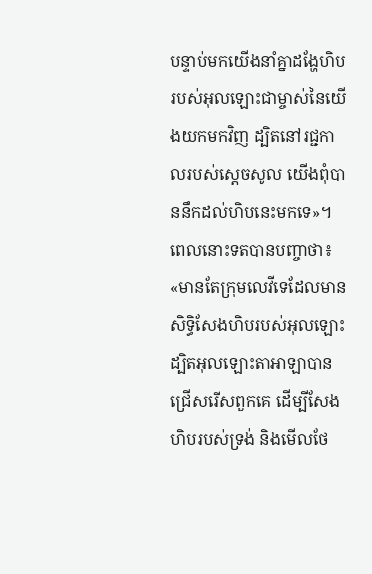បន្ទាប់មកយើងនាំគ្នាដង្ហែហិបរបស់អុលឡោះជាម្ចាស់នៃយើងយកមកវិញ ដ្បិតនៅរជ្ជកាលរបស់ស្តេចសូល យើងពុំបាននឹកដល់ហិបនេះមកទេ»។
ពេលនោះទតបានបញ្ចាថា៖ «មានតែក្រុមលេវីទេដែលមានសិទ្ធិសែងហិបរបស់អុលឡោះដ្បិតអុលឡោះតាអាឡាបានជ្រើសរើសពួកគេ ដើម្បីសែងហិបរបស់ទ្រង់ និងមើលថែ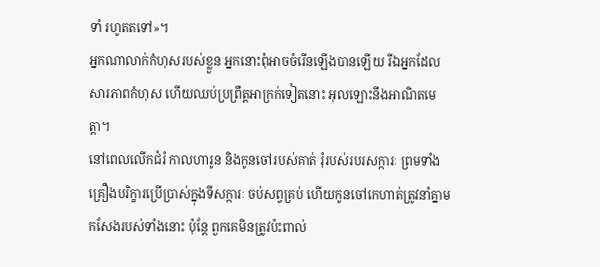ទាំ រហូតតទៅ»។
អ្នកណាលាក់កំហុសរបស់ខ្លួន អ្នកនោះពុំអាចចំរើនឡើងបានឡើយ រីឯអ្នកដែលសារភាពកំហុស ហើយឈប់ប្រព្រឹត្តអាក្រក់ទៀតនោះ អុលឡោះនឹងអាណិតមេត្តា។
នៅពេលលើកជំរំ កាលហារូន និងកូនចៅរបស់គាត់ រុំរបស់របរសក្ការៈ ព្រមទាំងគ្រឿងបរិក្ខារប្រើប្រាស់ក្នុងទីសក្ការៈ ចប់សព្វគ្រប់ ហើយកូនចៅកេហាត់ត្រូវនាំគ្នាមកសែងរបស់ទាំងនោះ ប៉ុន្តែ ពួកគេមិនត្រូវប៉ះពាល់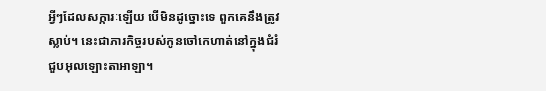អ្វីៗដែលសក្ការៈឡើយ បើមិនដូច្នោះទេ ពួកគេនឹងត្រូវស្លាប់។ នេះជាភារកិច្ចរបស់កូនចៅកេហាត់នៅក្នុងជំរំជួបអុលឡោះតាអាឡា។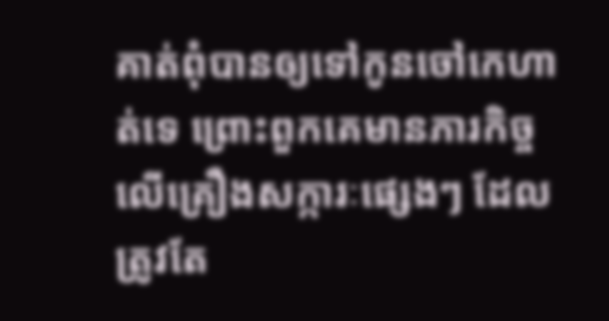គាត់ពុំបានឲ្យទៅកូនចៅកេហាត់ទេ ព្រោះពួកគេមានភារកិច្ចលើគ្រឿងសក្ការៈផ្សេងៗ ដែលត្រូវតែ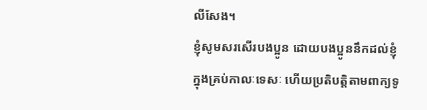លីសែង។
ខ្ញុំសូមសរសើរបងប្អូន ដោយបងប្អូននឹកដល់ខ្ញុំក្នុងគ្រប់កាលៈទេសៈ ហើយប្រតិបត្ដិតាមពាក្យទូ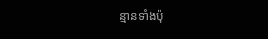ន្មានទាំងប៉ុ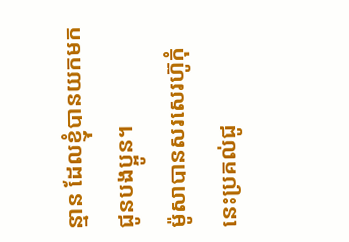ន្មាន ដែលខ្ញុំបានយកមកជូនបងប្អូន។
ម៉ូសាបានសរសេរហ៊ូកុំនេះប្រគល់ជូ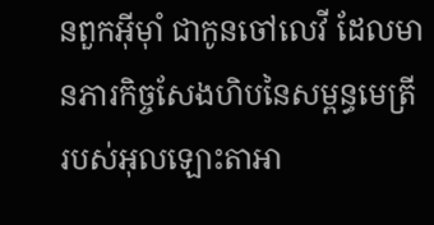នពួកអ៊ីមុាំ ជាកូនចៅលេវី ដែលមានភារកិច្ចសែងហិបនៃសម្ពន្ធមេត្រីរបស់អុលឡោះតាអា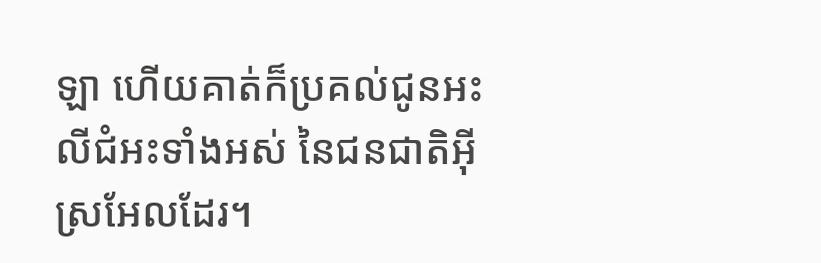ឡា ហើយគាត់ក៏ប្រគល់ជូនអះលីជំអះទាំងអស់ នៃជនជាតិអ៊ីស្រអែលដែរ។